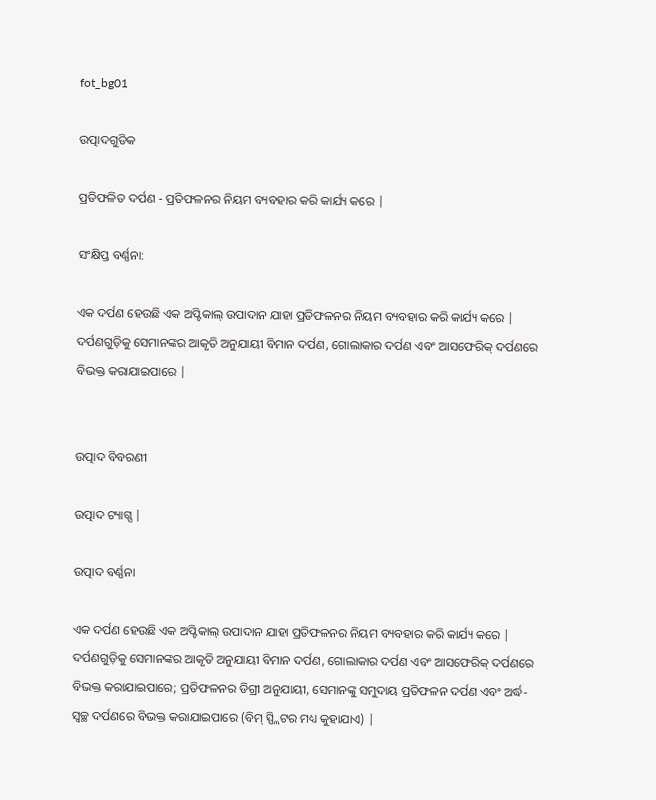fot_bg01

ଉତ୍ପାଦଗୁଡିକ

ପ୍ରତିଫଳିତ ଦର୍ପଣ - ପ୍ରତିଫଳନର ନିୟମ ବ୍ୟବହାର କରି କାର୍ଯ୍ୟ କରେ |

ସଂକ୍ଷିପ୍ତ ବର୍ଣ୍ଣନା:

ଏକ ଦର୍ପଣ ହେଉଛି ଏକ ଅପ୍ଟିକାଲ୍ ଉପାଦାନ ଯାହା ପ୍ରତିଫଳନର ନିୟମ ବ୍ୟବହାର କରି କାର୍ଯ୍ୟ କରେ | ଦର୍ପଣଗୁଡ଼ିକୁ ସେମାନଙ୍କର ଆକୃତି ଅନୁଯାୟୀ ବିମାନ ଦର୍ପଣ, ଗୋଲାକାର ଦର୍ପଣ ଏବଂ ଆସଫେରିକ୍ ଦର୍ପଣରେ ବିଭକ୍ତ କରାଯାଇପାରେ |


ଉତ୍ପାଦ ବିବରଣୀ

ଉତ୍ପାଦ ଟ୍ୟାଗ୍ସ |

ଉତ୍ପାଦ ବର୍ଣ୍ଣନା

ଏକ ଦର୍ପଣ ହେଉଛି ଏକ ଅପ୍ଟିକାଲ୍ ଉପାଦାନ ଯାହା ପ୍ରତିଫଳନର ନିୟମ ବ୍ୟବହାର କରି କାର୍ଯ୍ୟ କରେ | ଦର୍ପଣଗୁଡ଼ିକୁ ସେମାନଙ୍କର ଆକୃତି ଅନୁଯାୟୀ ବିମାନ ଦର୍ପଣ, ଗୋଲାକାର ଦର୍ପଣ ଏବଂ ଆସଫେରିକ୍ ଦର୍ପଣରେ ବିଭକ୍ତ କରାଯାଇପାରେ; ପ୍ରତିଫଳନର ଡିଗ୍ରୀ ଅନୁଯାୟୀ, ସେମାନଙ୍କୁ ସମୁଦାୟ ପ୍ରତିଫଳନ ଦର୍ପଣ ଏବଂ ଅର୍ଦ୍ଧ-ସ୍ୱଚ୍ଛ ଦର୍ପଣରେ ବିଭକ୍ତ କରାଯାଇପାରେ (ବିମ୍ ସ୍ପ୍ଲିଟର ମଧ୍ୟ କୁହାଯାଏ) |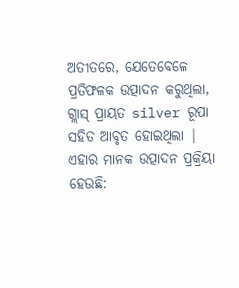ଅତୀତରେ, ଯେତେବେଳେ ପ୍ରତିଫଳକ ଉତ୍ପାଦନ କରୁଥିଲା, ଗ୍ଲାସ୍ ପ୍ରାୟତ silver ରୂପା ସହିତ ଆବୃତ ହୋଇଥିଲା | ଏହାର ମାନକ ଉତ୍ପାଦନ ପ୍ରକ୍ରିୟା ହେଉଛି: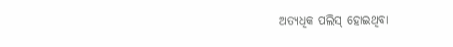ଅତ୍ୟଧିକ ପଲିସ୍ ହୋଇଥିବା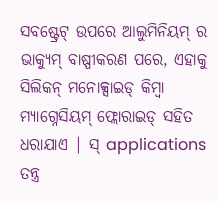ସବଷ୍ଟ୍ରେଟ୍ ଉପରେ ଆଲୁମିନିୟମ୍ ର ଭାକ୍ୟୁମ୍ ବାଷ୍ପୀକରଣ ପରେ, ଏହାକୁ ସିଲିକନ୍ ମନୋକ୍ସାଇଡ୍ କିମ୍ବା ମ୍ୟାଗ୍ନେସିୟମ୍ ଫ୍ଲୋରାଇଡ୍ ସହିତ ଧରାଯାଏ | ସ୍ applications ତନ୍ତ୍ର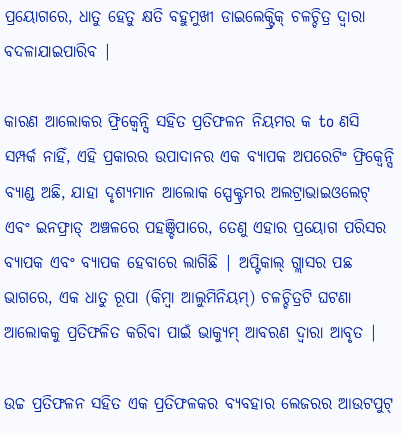ପ୍ରୟୋଗରେ, ଧାତୁ ହେତୁ କ୍ଷତି ବହୁମୁଖୀ ଡାଇଲେକ୍ଟ୍ରିକ୍ ଚଳଚ୍ଚିତ୍ର ଦ୍ୱାରା ବଦଳାଯାଇପାରିବ |

କାରଣ ଆଲୋକର ଫ୍ରିକ୍ୱେନ୍ସି ସହିତ ପ୍ରତିଫଳନ ନିୟମର କ to ଣସି ସମ୍ପର୍କ ନାହିଁ, ଏହି ପ୍ରକାରର ଉପାଦାନର ଏକ ବ୍ୟାପକ ଅପରେଟିଂ ଫ୍ରିକ୍ୱେନ୍ସି ବ୍ୟାଣ୍ଡ ଅଛି, ଯାହା ଦୃଶ୍ୟମାନ ଆଲୋକ ସ୍ପେକ୍ଟ୍ରମର ଅଲଟ୍ରାଭାଇଓଲେଟ୍ ଏବଂ ଇନଫ୍ରାଡ୍ ଅଞ୍ଚଳରେ ପହଞ୍ଚିପାରେ, ତେଣୁ ଏହାର ପ୍ରୟୋଗ ପରିସର ବ୍ୟାପକ ଏବଂ ବ୍ୟାପକ ହେବାରେ ଲାଗିଛି | ଅପ୍ଟିକାଲ୍ ଗ୍ଲାସର ପଛ ଭାଗରେ, ଏକ ଧାତୁ ରୂପା (କିମ୍ବା ଆଲୁମିନିୟମ୍) ଚଳଚ୍ଚିତ୍ରଟି ଘଟଣା ଆଲୋକକୁ ପ୍ରତିଫଳିତ କରିବା ପାଇଁ ଭାକ୍ୟୁମ୍ ଆବରଣ ଦ୍ୱାରା ଆବୃତ |

ଉଚ୍ଚ ପ୍ରତିଫଳନ ସହିତ ଏକ ପ୍ରତିଫଳକର ବ୍ୟବହାର ଲେଜରର ଆଉଟପୁଟ୍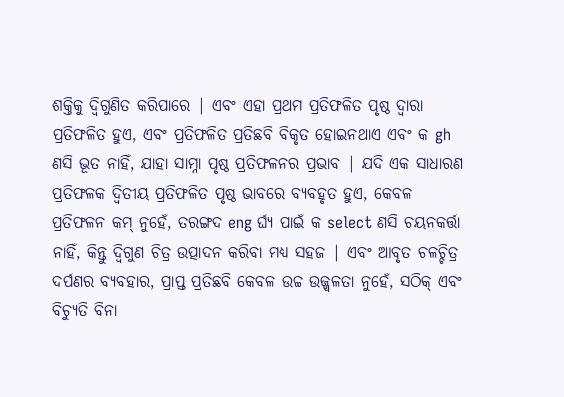ଶକ୍ତିକୁ ଦ୍ୱିଗୁଣିତ କରିପାରେ | ଏବଂ ଏହା ପ୍ରଥମ ପ୍ରତିଫଳିତ ପୃଷ୍ଠ ଦ୍ୱାରା ପ୍ରତିଫଳିତ ହୁଏ, ଏବଂ ପ୍ରତିଫଳିତ ପ୍ରତିଛବି ବିକୃତ ହୋଇନଥାଏ ଏବଂ କ gh ଣସି ଭୂତ ନାହିଁ, ଯାହା ସାମ୍ନା ପୃଷ୍ଠ ପ୍ରତିଫଳନର ପ୍ରଭାବ | ଯଦି ଏକ ସାଧାରଣ ପ୍ରତିଫଳକ ଦ୍ୱିତୀୟ ପ୍ରତିଫଳିତ ପୃଷ୍ଠ ଭାବରେ ବ୍ୟବହୃତ ହୁଏ, କେବଳ ପ୍ରତିଫଳନ କମ୍ ନୁହେଁ, ତରଙ୍ଗଦ eng ର୍ଘ୍ୟ ପାଇଁ କ select ଣସି ଚୟନକର୍ତ୍ତା ନାହିଁ, କିନ୍ତୁ ଦ୍ୱିଗୁଣ ଚିତ୍ର ଉତ୍ପାଦନ କରିବା ମଧ୍ୟ ସହଜ | ଏବଂ ଆବୃତ ଚଳଚ୍ଚିତ୍ର ଦର୍ପଣର ବ୍ୟବହାର, ପ୍ରାପ୍ତ ପ୍ରତିଛବି କେବଳ ଉଚ୍ଚ ଉଜ୍ଜ୍ୱଳତା ନୁହେଁ, ସଠିକ୍ ଏବଂ ବିଚ୍ୟୁତି ବିନା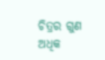ଚିତ୍ରର ଗୁଣ ଅଧିକ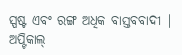ସ୍ପଷ୍ଟ ଏବଂ ରଙ୍ଗ ଅଧିକ ବାସ୍ତବବାଦୀ | ଅପ୍ଟିକାଲ୍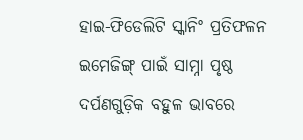ହାଇ-ଫିଡେଲିଟି ସ୍କାନିଂ ପ୍ରତିଫଳନ ଇମେଜିଙ୍ଗ୍ ପାଇଁ ସାମ୍ନା ପୃଷ୍ଠ ଦର୍ପଣଗୁଡ଼ିକ ବହୁଳ ଭାବରେ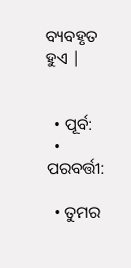ବ୍ୟବହୃତ ହୁଏ |


  • ପୂର୍ବ:
  • ପରବର୍ତ୍ତୀ:

  • ତୁମର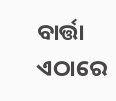ବାର୍ତ୍ତା ଏଠାରେ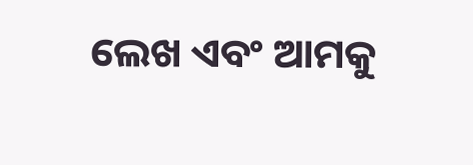ଲେଖ ଏବଂ ଆମକୁ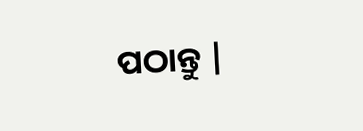ପଠାନ୍ତୁ |